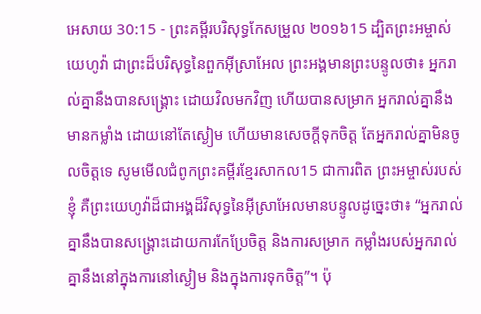អេសាយ 30:15 - ព្រះគម្ពីរបរិសុទ្ធកែសម្រួល ២០១៦15 ដ្បិតព្រះអម្ចាស់យេហូវ៉ា ជាព្រះដ៏បរិសុទ្ធនៃពួកអ៊ីស្រាអែល ព្រះអង្គមានព្រះបន្ទូលថា៖ អ្នករាល់គ្នានឹងបានសង្គ្រោះ ដោយវិលមកវិញ ហើយបានសម្រាក អ្នករាល់គ្នានឹងមានកម្លាំង ដោយនៅតែស្ងៀម ហើយមានសេចក្ដីទុកចិត្ត តែអ្នករាល់គ្នាមិនចូលចិត្តទេ សូមមើលជំពូកព្រះគម្ពីរខ្មែរសាកល15 ជាការពិត ព្រះអម្ចាស់របស់ខ្ញុំ គឺព្រះយេហូវ៉ាដ៏ជាអង្គដ៏វិសុទ្ធនៃអ៊ីស្រាអែលមានបន្ទូលដូច្នេះថា៖ “អ្នករាល់គ្នានឹងបានសង្គ្រោះដោយការកែប្រែចិត្ត និងការសម្រាក កម្លាំងរបស់អ្នករាល់គ្នានឹងនៅក្នុងការនៅស្ងៀម និងក្នុងការទុកចិត្ត”។ ប៉ុ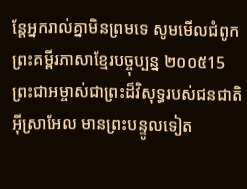ន្តែអ្នករាល់គ្នាមិនព្រមទេ សូមមើលជំពូកព្រះគម្ពីរភាសាខ្មែរបច្ចុប្បន្ន ២០០៥15 ព្រះជាអម្ចាស់ជាព្រះដ៏វិសុទ្ធរបស់ជនជាតិ អ៊ីស្រាអែល មានព្រះបន្ទូលទៀត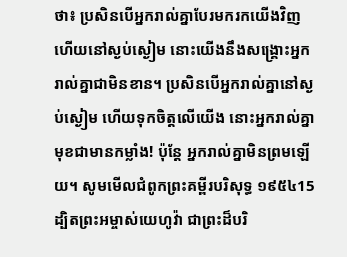ថា៖ ប្រសិនបើអ្នករាល់គ្នាបែរមករកយើងវិញ ហើយនៅស្ងប់ស្ងៀម នោះយើងនឹងសង្គ្រោះអ្នករាល់គ្នាជាមិនខាន។ ប្រសិនបើអ្នករាល់គ្នានៅស្ងប់ស្ងៀម ហើយទុកចិត្តលើយើង នោះអ្នករាល់គ្នាមុខជាមានកម្លាំង! ប៉ុន្តែ អ្នករាល់គ្នាមិនព្រមឡើយ។ សូមមើលជំពូកព្រះគម្ពីរបរិសុទ្ធ ១៩៥៤15 ដ្បិតព្រះអម្ចាស់យេហូវ៉ា ជាព្រះដ៏បរិ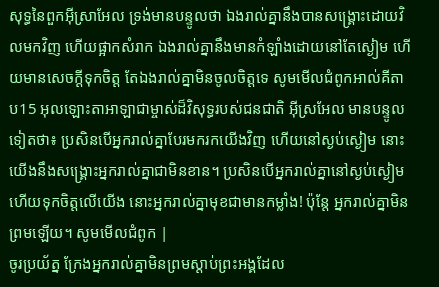សុទ្ធនៃពួកអ៊ីស្រាអែល ទ្រង់មានបន្ទូលថា ឯងរាល់គ្នានឹងបានសង្គ្រោះដោយវិលមកវិញ ហើយផ្អាកសំរាក ឯងរាល់គ្នានឹងមានកំឡាំងដោយនៅតែស្ងៀម ហើយមានសេចក្ដីទុកចិត្ត តែឯងរាល់គ្នាមិនចូលចិត្តទេ សូមមើលជំពូកអាល់គីតាប15 អុលឡោះតាអាឡាជាម្ចាស់ដ៏វិសុទ្ធរបស់ជនជាតិ អ៊ីស្រអែល មានបន្ទូលទៀតថា៖ ប្រសិនបើអ្នករាល់គ្នាបែរមករកយើងវិញ ហើយនៅស្ងប់ស្ងៀម នោះយើងនឹងសង្គ្រោះអ្នករាល់គ្នាជាមិនខាន។ ប្រសិនបើអ្នករាល់គ្នានៅស្ងប់ស្ងៀម ហើយទុកចិត្តលើយើង នោះអ្នករាល់គ្នាមុខជាមានកម្លាំង! ប៉ុន្តែ អ្នករាល់គ្នាមិនព្រមឡើយ។ សូមមើលជំពូក |
ចូរប្រយ័ត្ន ក្រែងអ្នករាល់គ្នាមិនព្រមស្ដាប់ព្រះអង្គដែល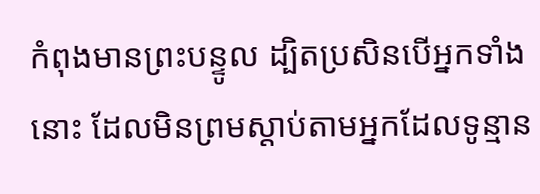កំពុងមានព្រះបន្ទូល ដ្បិតប្រសិនបើអ្នកទាំងនោះ ដែលមិនព្រមស្តាប់តាមអ្នកដែលទូន្មាន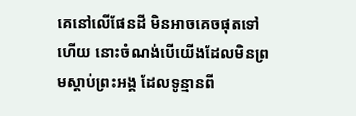គេនៅលើផែនដី មិនអាចគេចផុតទៅហើយ នោះចំណង់បើយើងដែលមិនព្រមស្ដាប់ព្រះអង្គ ដែលទូន្មានពី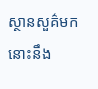ស្ថានសួគ៌មក នោះនឹង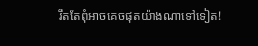រឹតតែពុំអាចគេចផុតយ៉ាងណាទៅទៀត!